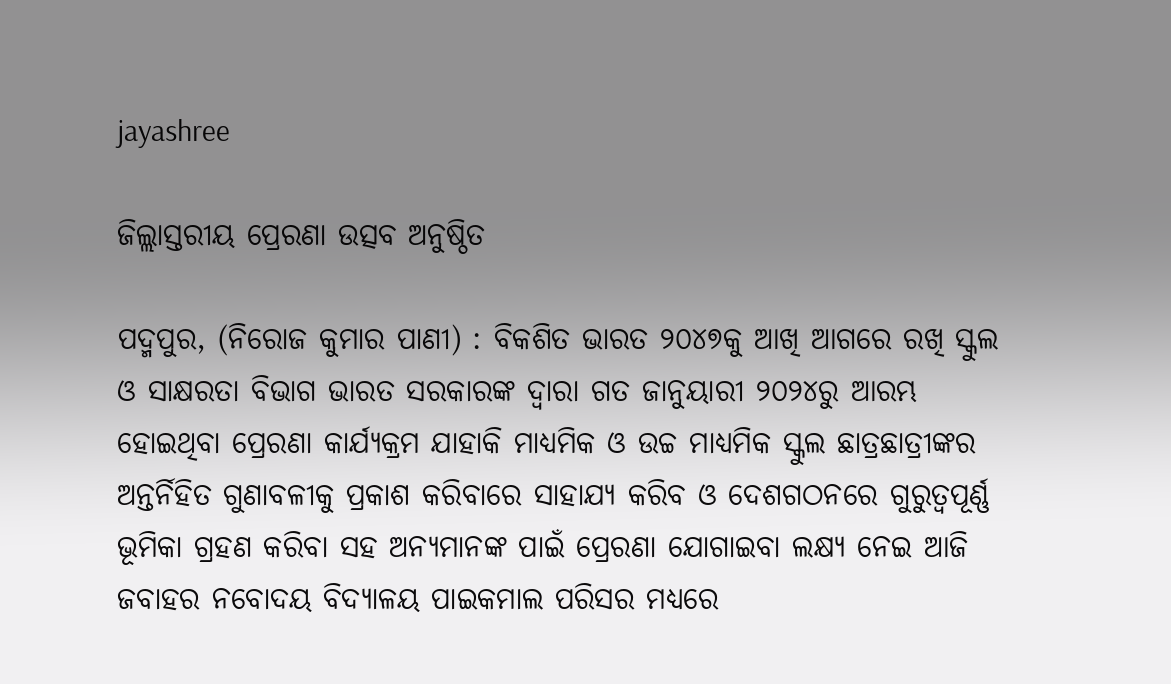jayashree

ଜିଲ୍ଲାସ୍ତରୀୟ ପ୍ରେରଣା ଉତ୍ସବ ଅନୁଷ୍ଠିତ

ପଦ୍ମପୁର, (ନିରୋଜ କୁମାର ପାଣୀ) : ବିକଶିତ ଭାରତ ୨୦୪୭କୁ ଆଖି ଆଗରେ ରଖି ସ୍କୁଲ ଓ ସାକ୍ଷରତା ବିଭାଗ ଭାରତ ସରକାରଙ୍କ ଦ୍ୱାରା ଗତ ଜାନୁୟାରୀ ୨୦୨୪ରୁ ଆରମ୍ଭ ହୋଇଥିବା ପ୍ରେରଣା କାର୍ଯ୍ୟକ୍ରମ ଯାହାକି ମାଧ୍ୟମିକ ଓ ଉଚ୍ଚ ମାଧ୍ୟମିକ ସ୍କୁଲ ଛାତ୍ରଛାତ୍ରୀଙ୍କର ଅନ୍ତର୍ନିହିତ ଗୁଣାବଳୀକୁ ପ୍ରକାଶ କରିବାରେ ସାହାଯ୍ୟ କରିବ ଓ ଦେଶଗଠନରେ ଗୁରୁତ୍ୱପୂର୍ଣ୍ଣ ଭୂମିକା ଗ୍ରହଣ କରିବା ସହ ଅନ୍ୟମାନଙ୍କ ପାଇଁ ପ୍ରେରଣା ଯୋଗାଇବା ଲକ୍ଷ୍ୟ ନେଇ ଆଜି ଜବାହର ନବୋଦୟ ବିଦ୍ୟାଳୟ ପାଇକମାଲ ପରିସର ମଧ୍ୟରେ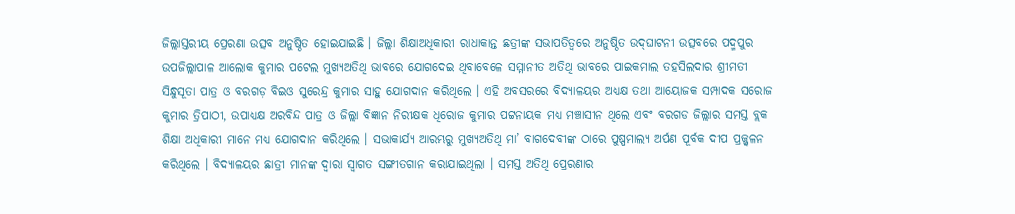ଜିଲ୍ଲାସ୍ତରୀୟ ପ୍ରେରଣା ଉତ୍ସବ ଅନୁଷ୍ଠିତ ହୋଇଯାଇଛି । ଜିଲ୍ଲା ଶିକ୍ଷାଅଧିକାରୀ ରାଧାକାନ୍ତ ଛତ୍ରୀଙ୍କ ସଭାପତିତ୍ୱରେ ଅନୁଷ୍ଠିତ ଉଦ୍‌ଘାଟନୀ ଉତ୍ସବରେ ପଦ୍ମପୁର ଉପଜିଲ୍ଲାପାଳ ଆଲୋକ କୁମାର ପଟେଲ ମୁଖ୍ୟଅତିଥି ଭାବରେ ଯୋଗଦେଇ ଥିବାବେଳେ ସମ୍ମାନୀତ ଅତିଥି ଭାବରେ ପାଇକମାଲ ତହସିଲଦାର ଶ୍ରୀମତୀ ସିନ୍ଧୁସୂତା ପାତ୍ର ଓ ବରଗଡ଼ ବିଇଓ ସୁରେନ୍ଦ୍ର କୁମାର ସାହୁ ଯୋଗଦାନ କରିଥିଲେ । ଏହି ଅବସରରେ ବିଦ୍ୟାଳୟର ଅଧ୍ୟକ୍ଷ ତଥା ଆୟୋଜକ ସମ୍ପାଦକ ସରୋଜ କୁମାର ତ୍ରିପାଠୀ, ଉପାଧ୍ୟକ୍ଷ ଅରବିନ୍ଦ ପାତ୍ର ଓ ଜିଲ୍ଲା ବିଜ୍ଞାନ ନିରୀକ୍ଷକ ଧିରୋଜ କୁମାର ପଟ୍ଟନାୟକ ମଧ୍ୟ ମଞ୍ଚାସୀନ ଥିଲେ ଏବଂ ବରଗଡ ଜିଲ୍ଲାର ସମସ୍ତ ବ୍ଲକ ଶିକ୍ଷା ଅଧିକାରୀ ମାନେ ମଧ୍ୟ ଯୋଗଦାନ କରିଥିଲେ । ସଭାକାର୍ଯ୍ୟ ଆରମ୍ଭରୁ ମୁଖ୍ୟଅତିଥି ମା’ ବାଗଦେବୀଙ୍କ ଠାରେ ପୁଷ୍ପମାଲ୍ୟ ଅର୍ପଣ ପୂର୍ବକ ଦୀପ ପ୍ରଜ୍ଜ୍ୱଳନ କରିଥିଲେ । ବିଦ୍ୟାଳୟର ଛାତ୍ରୀ ମାନଙ୍କ ଦ୍ୱାରା ସ୍ଵାଗତ ସଙ୍ଗୀତଗାନ କରାଯାଇଥିଲା । ସମସ୍ତ ଅତିଥି ପ୍ରେରଣାର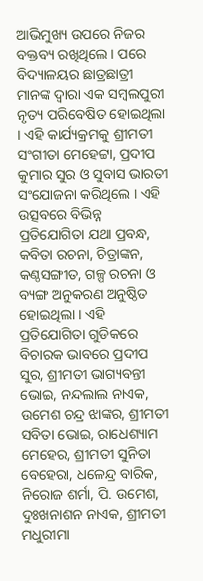ଆଭିମୁଖ୍ୟ ଉପରେ ନିଜର ବକ୍ତବ୍ୟ ରଖିଥିଲେ । ପରେ ବିଦ୍ୟାଳୟର ଛାତ୍ରଛାତ୍ରୀ ମାନଙ୍କ ଦ୍ୱାରା ଏକ ସମ୍ବଲପୁରୀ ନୃତ୍ୟ ପରିବେଷିତ ହୋଇଥିଲା । ଏହି କାର୍ଯ୍ୟକ୍ରମକୁ ଶ୍ରୀମତୀ ସଂଗୀତା ମେହେଟ୍ଟା, ପ୍ରଦୀପ କୁମାର ସୁର ଓ ସୁବାସ ଭାରତୀ ସଂଯୋଜନା କରିଥିଲେ । ଏହି ଉତ୍ସବରେ ବିଭିନ୍ନ ପ୍ରତିଯୋଗିତା ଯଥା ପ୍ରବନ୍ଧ, କବିତା ରଚନା, ଚିତ୍ରାଙ୍କନ, କଣ୍ଠସଙ୍ଗୀତ, ଗଳ୍ପ ରଚନା ଓ ବ୍ୟଙ୍ଗ ଅନୁକରଣ ଅନୁଷ୍ଠିତ ହୋଇଥିଲା । ଏହି ପ୍ରତିଯୋଗିତା ଗୁଡିକରେ ବିଚାରକ ଭାବରେ ପ୍ରଦୀପ ସୁର, ଶ୍ରୀମତୀ ଭାଗ୍ୟବନ୍ତୀ ଭୋଇ, ନନ୍ଦଲାଲ ନାଏକ, ଉମେଶ ଚନ୍ଦ୍ର ଝାଙ୍କର, ଶ୍ରୀମତୀ ସବିତା ଭୋଇ, ରାଧେଶ୍ୟାମ ମେହେର, ଶ୍ରୀମତୀ ସୁନିତା ବେହେରା, ଧଳେନ୍ଦ୍ର ବାରିକ, ନିରୋଜ ଶର୍ମା, ପି. ଉମେଶ, ଦୁଃଖନାଶନ ନାଏକ, ଶ୍ରୀମତୀ ମଧୁରୀମା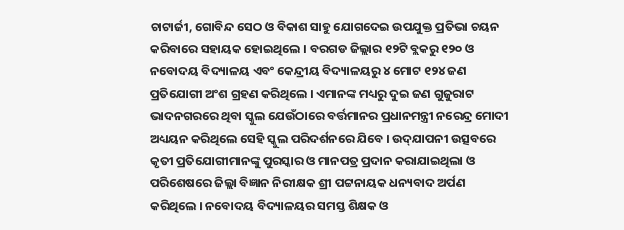ଚାଟାର୍ଜୀ, ଗୋବିନ୍ଦ ସେଠ ଓ ବିକାଶ ସାହୁ ଯୋଗଦେଇ ଉପଯୁକ୍ତ ପ୍ରତିଭା ଚୟନ କରିବାରେ ସହାୟକ ହୋଇଥିଲେ । ବରଗଡ ଜିଲ୍ଲାର ୧୨ଟି ବ୍ଲକରୁ ୧୨୦ ଓ ନବୋଦୟ ବିଦ୍ୟାଳୟ ଏବଂ କେନ୍ଦ୍ରୀୟ ବିଦ୍ୟାଳୟରୁ ୪ ମୋଟ ୧୨୪ ଜଣ ପ୍ରତିଯୋଗୀ ଅଂଶ ଗ୍ରହଣ କରିଥିଲେ । ଏମାନଙ୍କ ମଧ୍ୟରୁ ଦୁଇ ଜଣ ଗୁଜୁରାଟ ଭାଦନଗରରେ ଥିବା ସ୍କୁଲ ଯେଉଁଠାରେ ବର୍ତ୍ତମାନର ପ୍ରଧାନମନ୍ତ୍ରୀ ନରେନ୍ଦ୍ର ମୋଦୀ ଅଧ୍ୟୟନ କରିଥିଲେ ସେହି ସ୍କୁଲ ପରିଦର୍ଶନରେ ଯିବେ । ଉଦ୍‌ଯାପନୀ ଉତ୍ସବରେ କୃତୀ ପ୍ରତିଯୋଗୀମାନଙ୍କୁ ପୁରସ୍କାର ଓ ମାନପତ୍ର ପ୍ରଦାନ କରାଯାଇଥିଲା ଓ ପରିଶେଷରେ ଜିଲ୍ଲା ବିଜ୍ଞାନ ନିରୀକ୍ଷକ ଶ୍ରୀ ପଟ୍ଟନାୟକ ଧନ୍ୟବାଦ ଅର୍ପଣ କରିଥିଲେ । ନବୋଦୟ ବିଦ୍ୟାଳୟର ସମସ୍ତ ଶିକ୍ଷକ ଓ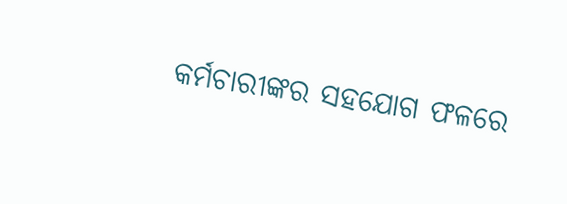କର୍ମଚାରୀଙ୍କର ସହଯୋଗ ଫଳରେ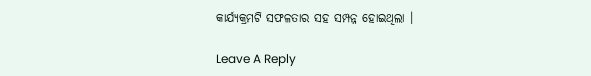କାର୍ଯ୍ୟକ୍ରମଟି ସଫଳତାର ସହ ସମ୍ପନ୍ନ ହୋଇଥିଲା ।

Leave A Reply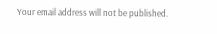Your email address will not be published.